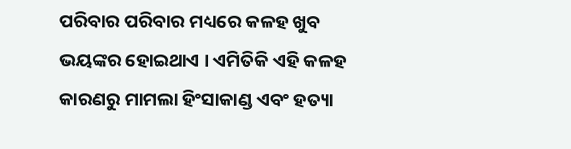ପରିବାର ପରିବାର ମଧ୍ୟରେ କଳହ ଖୁବ ଭୟଙ୍କର ହୋଇଥାଏ । ଏମିତିକି ଏହି କଳହ କାରଣରୁ ମାମଲା ହିଂସାକାଣ୍ଡ ଏବଂ ହତ୍ୟା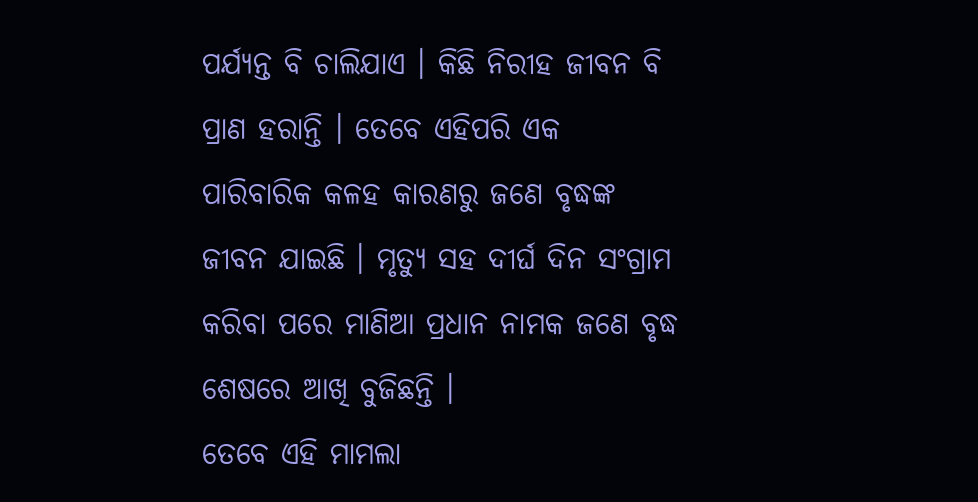ପର୍ଯ୍ୟନ୍ତ ବି ଚାଲିଯାଏ । କିଛି ନିରୀହ ଜୀବନ ବି ପ୍ରାଣ ହରାନ୍ତି । ତେବେ ଏହିପରି ଏକ ପାରିବାରିକ କଳହ କାରଣରୁ ଜଣେ ବୃଦ୍ଧଙ୍କ ଜୀବନ ଯାଇଛି । ମୃତ୍ୟୁ ସହ ଦୀର୍ଘ ଦିନ ସଂଗ୍ରାମ କରିବା ପରେ ମାଣିଆ ପ୍ରଧାନ ନାମକ ଜଣେ ବୃଦ୍ଧ ଶେଷରେ ଆଖି ବୁଜିଛନ୍ତି ।
ତେବେ ଏହି ମାମଲା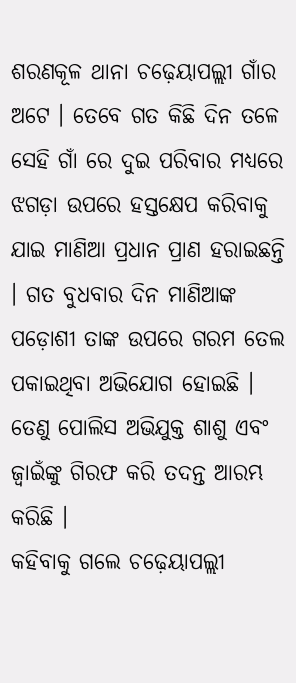ଶରଣକୂଳ ଥାନା ଚଢ଼େୟାପଲ୍ଲୀ ଗାଁର ଅଟେ । ତେବେ ଗତ କିଛି ଦିନ ତଳେ ସେହି ଗାଁ ରେ ଦୁଇ ପରିବାର ମଧ୍ୟରେ ଝଗଡ଼ା ଉପରେ ହସ୍ତକ୍ଷେପ କରିବାକୁ ଯାଇ ମାଣିଆ ପ୍ରଧାନ ପ୍ରାଣ ହରାଇଛନ୍ତି । ଗତ ବୁଧବାର ଦିନ ମାଣିଆଙ୍କ ପଡ଼ୋଶୀ ତାଙ୍କ ଉପରେ ଗରମ ତେଲ ପକାଇଥିବା ଅଭିଯୋଗ ହୋଇଛି । ତେଣୁ ପୋଲିସ ଅଭିଯୁକ୍ତ ଶାଶୁ ଏବଂ ଜ୍ୱାଇଁଙ୍କୁ ଗିରଫ କରି ତଦନ୍ତ ଆରମ୍ଭ କରିଛି ।
କହିବାକୁ ଗଲେ ଚଢ଼େୟାପଲ୍ଲୀ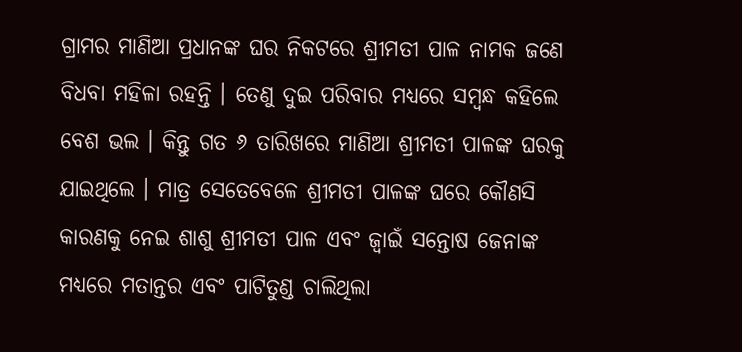ଗ୍ରାମର ମାଣିଆ ପ୍ରଧାନଙ୍କ ଘର ନିକଟରେ ଶ୍ରୀମତୀ ପାଳ ନାମକ ଜଣେ ବିଧବା ମହିଳା ରହନ୍ତି । ତେଣୁ ଦୁଇ ପରିବାର ମଧ୍ୟରେ ସମ୍ବନ୍ଧ କହିଲେ ବେଶ ଭଲ । କିନ୍ତୁ ଗତ ୬ ତାରିଖରେ ମାଣିଆ ଶ୍ରୀମତୀ ପାଳଙ୍କ ଘରକୁ ଯାଇଥିଲେ । ମାତ୍ର ସେତେବେଳେ ଶ୍ରୀମତୀ ପାଳଙ୍କ ଘରେ କୌଣସି କାରଣକୁ ନେଇ ଶାଶୁ ଶ୍ରୀମତୀ ପାଳ ଏବଂ ଜ୍ୱାଇଁ ସନ୍ତୋଷ ଜେନାଙ୍କ ମଧ୍ୟରେ ମତାନ୍ତର ଏବଂ ପାଟିତୁଣ୍ଡ ଚାଲିଥିଲା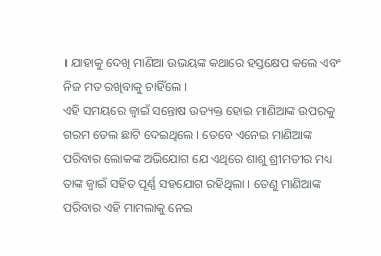। ଯାହାକୁ ଦେଖି ମାଣିଆ ଉଭୟଙ୍କ କଥାରେ ହସ୍ତକ୍ଷେପ କଲେ ଏବଂ ନିଜ ମତ ରଖିବାକୁ ଚାହିଁଲେ ।
ଏହି ସମୟରେ ଜ୍ୱାଇଁ ସନ୍ତୋଷ ଉତ୍ୟକ୍ତ ହୋଇ ମାଣିଆଙ୍କ ଉପରକୁ ଗରମ ତେଲ ଛାଟି ଦେଇଥିଲେ । ତେବେ ଏନେଇ ମାଣିଆଙ୍କ ପରିବାର ଲୋକଙ୍କ ଅଭିଯୋଗ ଯେ ଏଥିରେ ଶାଶୁ ଶ୍ରୀମତୀର ମଧ୍ୟ ତାଙ୍କ ଜ୍ୱାଇଁ ସହିତ ପୂର୍ଣ୍ଣ ସହଯୋଗ ରହିଥିଲା । ତେଣୁ ମାଣିଆଙ୍କ ପରିବାର ଏହି ମାମଲାକୁ ନେଇ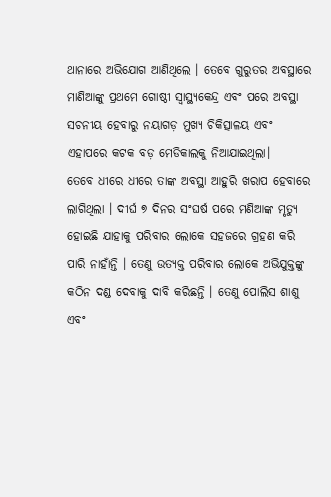ଥାନାରେ ଅଭିଯୋଗ ଆଣିଥିଲେ । ତେବେ ଗୁରୁତର ଅବସ୍ଥାରେ ମାଣିଆଙ୍କୁ ପ୍ରଥମେ ଗୋଷ୍ଠୀ ସ୍ୱାସ୍ଥ୍ୟକେନ୍ଦ୍ର ଏବଂ ପରେ ଅବସ୍ଥା ସଚନୀୟ ହେବାରୁ ନୟାଗଡ଼ ମୁଖ୍ୟ ଚିକିତ୍ସାଳୟ ଏବଂ ଏହାପରେ କଟକ ବଡ଼ ମେଡିକାଲକୁ ନିଆଯାଇଥିଲା।
ତେବେ ଧୀରେ ଧୀରେ ତାଙ୍କ ଅବସ୍ଥା ଆହୁରି ଖରାପ ହେବାରେ ଲାଗିଥିଲା । ଦୀର୍ଘ ୭ ଦିନର ସଂଘର୍ଷ ପରେ ମଣିଆଙ୍କ ମୃତ୍ୟୁ ହୋଇଛି ଯାହାକୁ ପରିବାର ଲୋକେ ସହଜରେ ଗ୍ରହଣ କରି ପାରି ନାହାଁନ୍ତି । ତେଣୁ ଉତ୍ୟକ୍ତ ପରିବାର ଲୋକେ ଅଭିଯୁକ୍ତଙ୍କୁ କଠିନ ଦଣ୍ଡ ଦେବାକୁ ଦାବି କରିଛନ୍ତି । ତେଣୁ ପୋଲିସ ଶାଶୁ ଏବଂ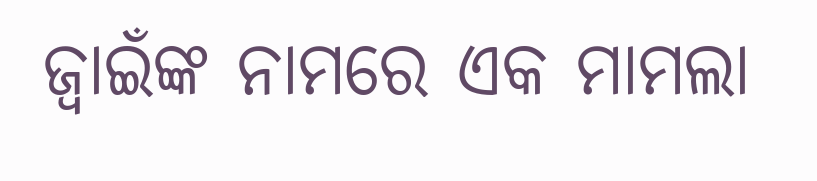ଜ୍ୱାଇଁଙ୍କ ନାମରେ ଏକ ମାମଲା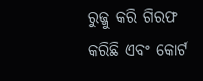ରୁଜ୍ଜୁ କରି ଗିରଫ କରିଛି ଏବଂ କୋର୍ଟ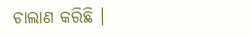ଚାଲାଣ କରିଛି ।